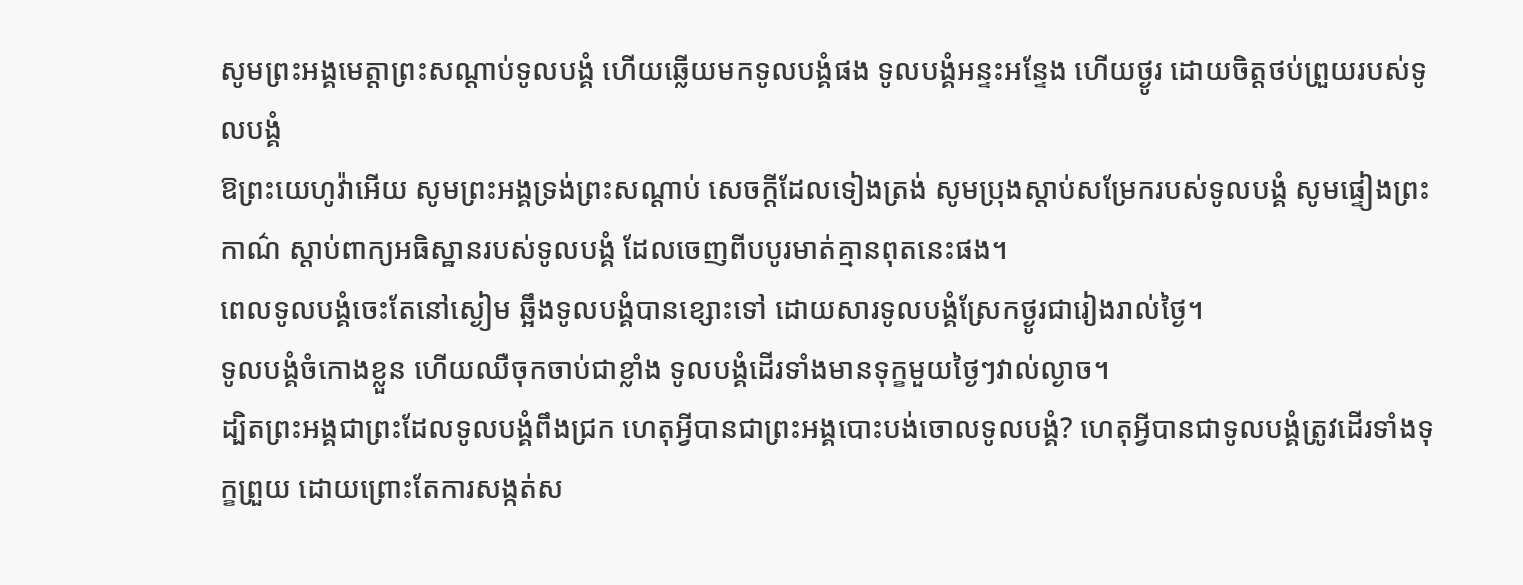សូមព្រះអង្គមេត្តាព្រះសណ្ដាប់ទូលបង្គំ ហើយឆ្លើយមកទូលបង្គំផង ទូលបង្គំអន្ទះអន្ទែង ហើយថ្ងូរ ដោយចិត្តថប់ព្រួយរបស់ទូលបង្គំ
ឱព្រះយេហូវ៉ាអើយ សូមព្រះអង្គទ្រង់ព្រះសណ្ដាប់ សេចក្ដីដែលទៀងត្រង់ សូមប្រុងស្តាប់សម្រែករបស់ទូលបង្គំ សូមផ្ទៀងព្រះកាណ៌ ស្តាប់ពាក្យអធិស្ឋានរបស់ទូលបង្គំ ដែលចេញពីបបូរមាត់គ្មានពុតនេះផង។
ពេលទូលបង្គំចេះតែនៅស្ងៀម ឆ្អឹងទូលបង្គំបានខ្សោះទៅ ដោយសារទូលបង្គំស្រែកថ្ងូរជារៀងរាល់ថ្ងៃ។
ទូលបង្គំចំកោងខ្លួន ហើយឈឺចុកចាប់ជាខ្លាំង ទូលបង្គំដើរទាំងមានទុក្ខមួយថ្ងៃៗវាល់ល្ងាច។
ដ្បិតព្រះអង្គជាព្រះដែលទូលបង្គំពឹងជ្រក ហេតុអ្វីបានជាព្រះអង្គបោះបង់ចោលទូលបង្គំ? ហេតុអ្វីបានជាទូលបង្គំត្រូវដើរទាំងទុក្ខព្រួយ ដោយព្រោះតែការសង្កត់ស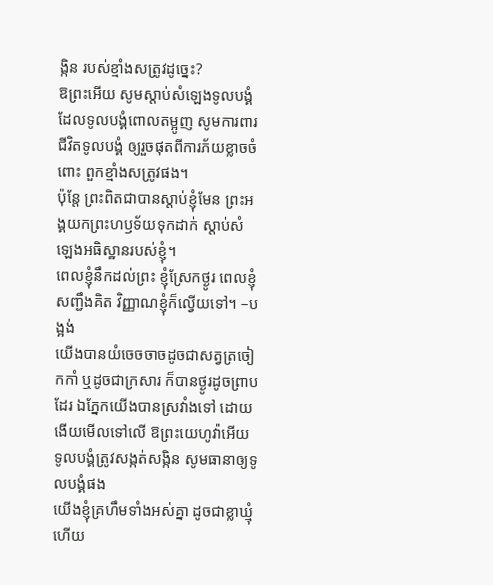ង្កិន របស់ខ្មាំងសត្រូវដូច្នេះ?
ឱព្រះអើយ សូមស្តាប់សំឡេងទូលបង្គំ ដែលទូលបង្គំពោលតម្អូញ សូមការពារជីវិតទូលបង្គំ ឲ្យរួចផុតពីការភ័យខ្លាចចំពោះ ពួកខ្មាំងសត្រូវផង។
ប៉ុន្តែ ព្រះពិតជាបានស្តាប់ខ្ញុំមែន ព្រះអង្គយកព្រះហឫទ័យទុកដាក់ ស្តាប់សំឡេងអធិស្ឋានរបស់ខ្ញុំ។
ពេលខ្ញុំនឹកដល់ព្រះ ខ្ញុំស្រែកថ្ងូរ ពេលខ្ញុំសញ្ជឹងគិត វិញ្ញាណខ្ញុំក៏ល្វើយទៅ។ –បង្អង់
យើងបានយំចេចចាចដូចជាសត្វត្រចៀកកាំ ឬដូចជាក្រសារ ក៏បានថ្ងូរដូចព្រាបដែរ ឯភ្នែកយើងបានស្រវាំងទៅ ដោយងើយមើលទៅលើ ឱព្រះយេហូវ៉ាអើយ ទូលបង្គំត្រូវសង្កត់សង្កិន សូមធានាឲ្យទូលបង្គំផង
យើងខ្ញុំគ្រហឹមទាំងអស់គ្នា ដូចជាខ្លាឃ្មុំ ហើយ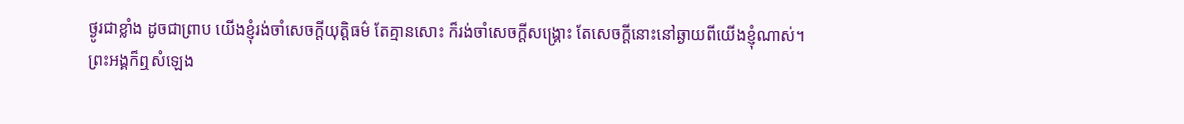ថ្ងូរជាខ្លាំង ដូចជាព្រាប យើងខ្ញុំរង់ចាំសេចក្ដីយុត្តិធម៌ តែគ្មានសោះ ក៏រង់ចាំសេចក្ដីសង្គ្រោះ តែសេចក្ដីនោះនៅឆ្ងាយពីយើងខ្ញុំណាស់។
ព្រះអង្គក៏ឮសំឡេង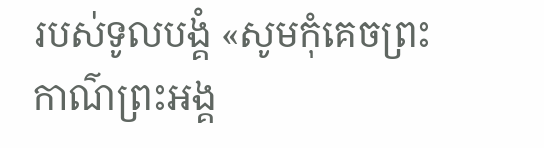របស់ទូលបង្គំ «សូមកុំគេចព្រះកាណ៌ព្រះអង្គ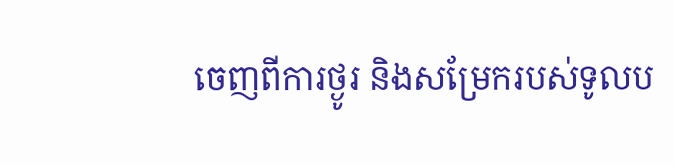ចេញពីការថ្ងូរ និងសម្រែករបស់ទូលប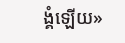ង្គំឡើយ»